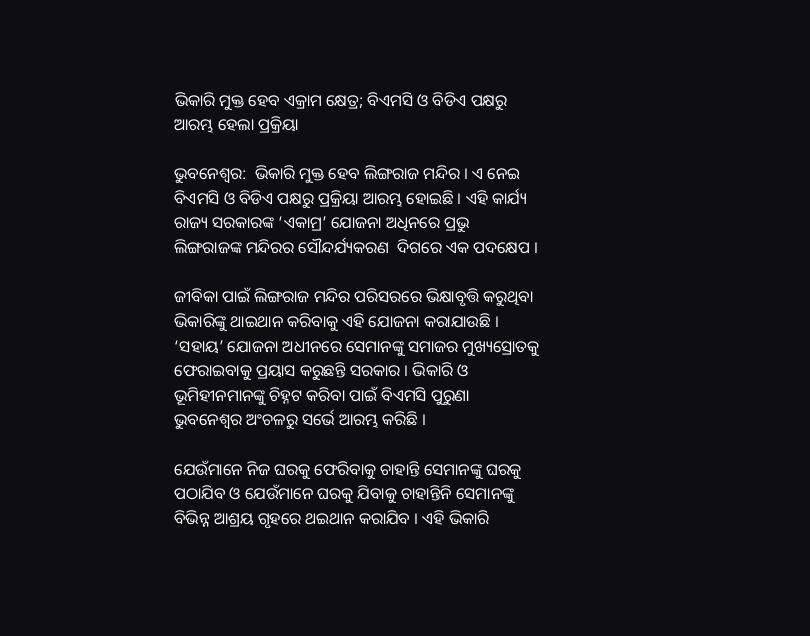ଭିକାରି ମୁକ୍ତ ହେବ ଏକ୍ରାମ କ୍ଷେତ୍ର; ବିଏମସି ଓ ବିଡିଏ ପକ୍ଷରୁ ଆରମ୍ଭ ହେଲା ପ୍ରକ୍ରିୟା

ଭୁବନେଶ୍ବର:  ଭିକାରି ମୁକ୍ତ ହେବ ଲିଙ୍ଗରାଜ ମନ୍ଦିର । ଏ ନେଇ ବିଏମସି ଓ ବିଡିଏ ପକ୍ଷରୁ ପ୍ରକ୍ରିୟା ଆରମ୍ଭ ହୋଇଛି । ଏହି କାର୍ଯ୍ୟ ରାଜ୍ୟ ସରକାରଙ୍କ ‘ଏକାମ୍ର’ ଯୋଜନା ଅଧିନରେ ପ୍ରଭୁ ଲିଙ୍ଗରାଜଙ୍କ ମନ୍ଦିରର ସୌନ୍ଦର୍ଯ୍ୟକରଣ  ଦିଗରେ ଏକ ପଦକ୍ଷେପ ।

ଜୀବିକା ପାଇଁ ଲିଙ୍ଗରାଜ ମନ୍ଦିର ପରିସରରେ ଭିକ୍ଷାବୃତ୍ତି କରୁଥିବା ଭିକାରିଙ୍କୁ ଥାଇଥାନ କରିବାକୁ ଏହି ଯୋଜନା କରାଯାଉଛି । ‘ସହାୟ’ ଯୋଜନା ଅଧୀନରେ ସେମାନଙ୍କୁ ସମାଜର ମୁଖ୍ୟସ୍ରୋତକୁ ଫେରାଇବାକୁ ପ୍ରୟାସ କରୁଛନ୍ତି ସରକାର । ଭିକାରି ଓ ଭୂମିହୀନମାନଙ୍କୁ ଚିହ୍ନଟ କରିବା ପାଇଁ ବିଏମସି ପୁରୁଣା ଭୁବନେଶ୍ବର ଅଂଚଳରୁ ସର୍ଭେ ଆରମ୍ଭ କରିଛି ।

ଯେଉଁମାନେ ନିଜ ଘରକୁ ଫେରିବାକୁ ଚାହାନ୍ତି ସେମାନଙ୍କୁ ଘରକୁ ପଠାଯିବ ଓ ଯେଉଁମାନେ ଘରକୁ ଯିବାକୁ ଚାହାନ୍ତିନି ସେମାନଙ୍କୁ ବିଭିନ୍ନ ଆଶ୍ରୟ ଗୃହରେ ଥଇଥାନ କରାଯିବ । ଏହି ଭିକାରି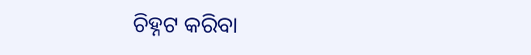ଚିହ୍ନଟ କରିବା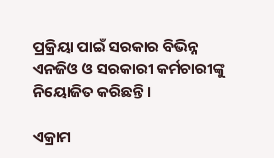ପ୍ରକ୍ରିୟା ପାଇଁ ସରକାର ବିଭିନ୍ନ ଏନଜିଓ ଓ ସରକାରୀ କର୍ମଚାରୀଙ୍କୁ ନିୟୋଜିତ କରିଛନ୍ତି ।

ଏକ୍ରାମ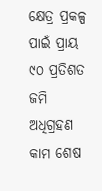କ୍ଷେତ୍ର ପ୍ରକଳ୍ପ ପାଇଁ ପ୍ରାୟ ୯୦ ପ୍ରତିଶତ ଜମି ଅଧିଗ୍ରହଣ କାମ ଶେଷ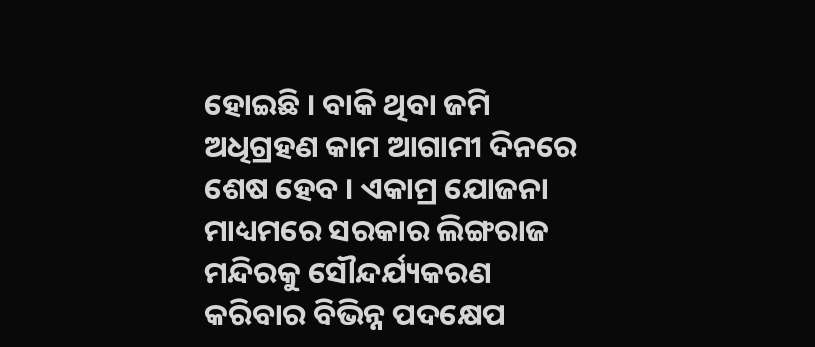ହୋଇଛି । ବାକି ଥିବା ଜମି ଅଧିଗ୍ରହଣ କାମ ଆଗାମୀ ଦିନରେ ଶେଷ ହେବ । ଏକାମ୍ର ଯୋଜନା ମାଧ୍ୟମରେ ସରକାର ଲିଙ୍ଗରାଜ ମନ୍ଦିରକୁ ସୌନ୍ଦର୍ଯ୍ୟକରଣ କରିବାର ବିଭିନ୍ନ ପଦକ୍ଷେପ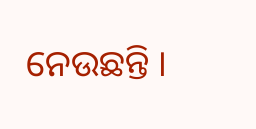ନେଉଛନ୍ତି ।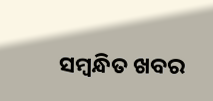ସମ୍ବନ୍ଧିତ ଖବର